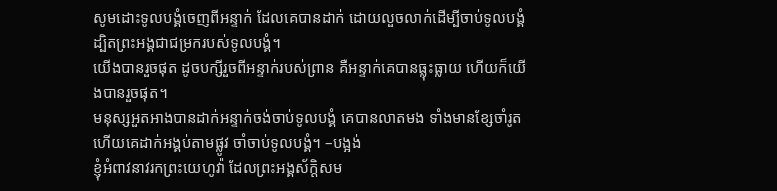សូមដោះទូលបង្គំចេញពីអន្ទាក់ ដែលគេបានដាក់ ដោយលួចលាក់ដើម្បីចាប់ទូលបង្គំ ដ្បិតព្រះអង្គជាជម្រករបស់ទូលបង្គំ។
យើងបានរួចផុត ដូចបក្សីរួចពីអន្ទាក់របស់ព្រាន គឺអន្ទាក់គេបានធ្លុះធ្លាយ ហើយក៏យើងបានរួចផុត។
មនុស្សអួតអាងបានដាក់អន្ទាក់ចង់ចាប់ទូលបង្គំ គេបានលាតមង ទាំងមានខ្សែចាំរូត ហើយគេដាក់អង្គប់តាមផ្លូវ ចាំចាប់ទូលបង្គំ។ –បង្អង់
ខ្ញុំអំពាវនាវរកព្រះយេហូវ៉ា ដែលព្រះអង្គស័ក្ដិសម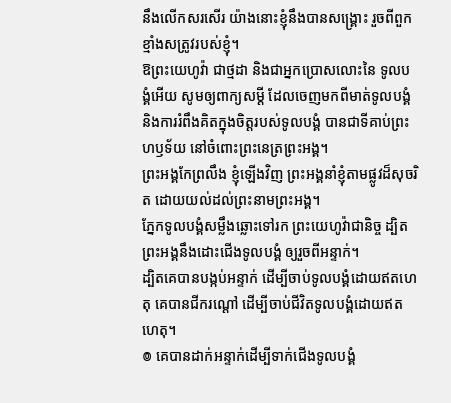នឹងលើកសរសើរ យ៉ាងនោះខ្ញុំនឹងបានសង្គ្រោះ រួចពីពួកខ្មាំងសត្រូវរបស់ខ្ញុំ។
ឱព្រះយេហូវ៉ា ជាថ្មដា និងជាអ្នកប្រោសលោះនៃ ទូលបង្គំអើយ សូមឲ្យពាក្យសម្ដី ដែលចេញមកពីមាត់ទូលបង្គំ និងការរំពឹងគិតក្នុងចិត្តរបស់ទូលបង្គំ បានជាទីគាប់ព្រះហឫទ័យ នៅចំពោះព្រះនេត្រព្រះអង្គ។
ព្រះអង្គកែព្រលឹង ខ្ញុំឡើងវិញ ព្រះអង្គនាំខ្ញុំតាមផ្លូវដ៏សុចរិត ដោយយល់ដល់ព្រះនាមព្រះអង្គ។
ភ្នែកទូលបង្គំសម្លឹងឆ្លោះទៅរក ព្រះយេហូវ៉ាជានិច្ច ដ្បិតព្រះអង្គនឹងដោះជើងទូលបង្គំ ឲ្យរួចពីអន្ទាក់។
ដ្បិតគេបានបង្កប់អន្ទាក់ ដើម្បីចាប់ទូលបង្គំដោយឥតហេតុ គេបានជីករណ្តៅ ដើម្បីចាប់ជីវិតទូលបង្គំដោយឥតហេតុ។
៙ គេបានដាក់អន្ទាក់ដើម្បីទាក់ជើងទូលបង្គំ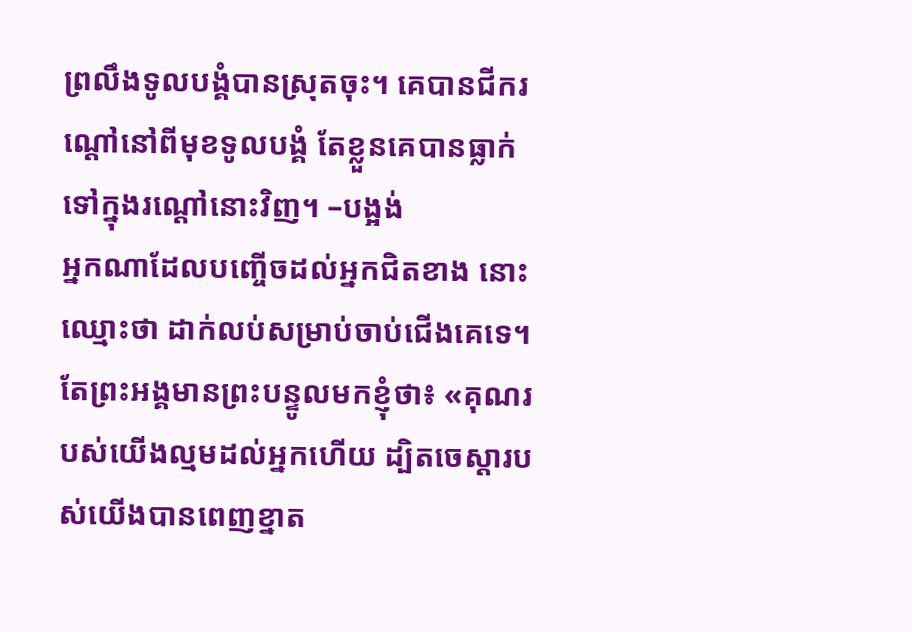ព្រលឹងទូលបង្គំបានស្រុតចុះ។ គេបានជីករណ្តៅនៅពីមុខទូលបង្គំ តែខ្លួនគេបានធ្លាក់ទៅក្នុងរណ្តៅនោះវិញ។ –បង្អង់
អ្នកណាដែលបញ្ចើចដល់អ្នកជិតខាង នោះឈ្មោះថា ដាក់លប់សម្រាប់ចាប់ជើងគេទេ។
តែព្រះអង្គមានព្រះបន្ទូលមកខ្ញុំថា៖ «គុណរបស់យើងល្មមដល់អ្នកហើយ ដ្បិតចេស្ដារបស់យើងបានពេញខ្នាត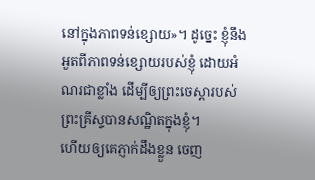នៅក្នុងភាពទន់ខ្សោយ»។ ដូច្នេះ ខ្ញុំនឹងអួតពីភាពទន់ខ្សោយរបស់ខ្ញុំ ដោយអំណរជាខ្លាំង ដើម្បីឲ្យព្រះចេស្តារបស់ព្រះគ្រីស្ទបានសណ្ឋិតក្នុងខ្ញុំ។
ហើយឲ្យគេភ្ញាក់ដឹងខ្លួន ចេញ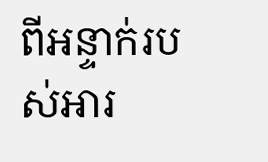ពីអន្ទាក់របស់អារ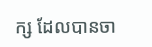ក្ស ដែលបានចា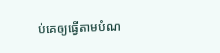ប់គេឲ្យធ្វើតាមបំណ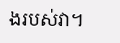ងរបស់វា។